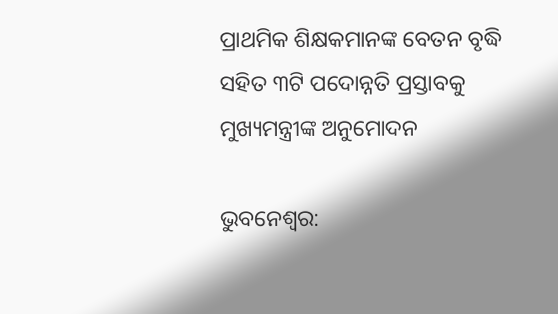ପ୍ରାଥମିକ ଶିକ୍ଷକମାନଙ୍କ ବେତନ ବୃଦ୍ଧି ସହିତ ୩ଟି ପଦୋନ୍ନତି ପ୍ରସ୍ତାବକୁ ମୁଖ୍ୟମନ୍ତ୍ରୀଙ୍କ ଅନୁମୋଦନ

ଭୁବନେଶ୍ୱର: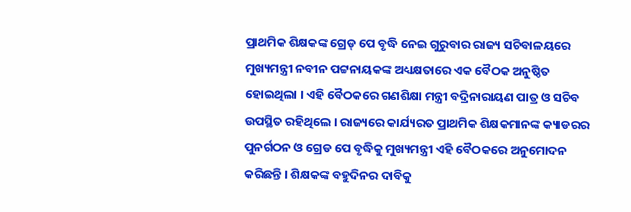ପ୍ରାଥମିକ ଶିକ୍ଷକଙ୍କ ଗ୍ରେଡ୍‌ ପେ ବୃଦ୍ଧି ନେଇ ଗୁରୁବାର ରାଜ୍ୟ ସଚିବାଳୟରେ ମୁଖ୍ୟମନ୍ତ୍ରୀ ନବୀନ ପଟ୍ଟନାୟକଙ୍କ ଅଧ୍ୟକ୍ଷତାରେ ଏକ ବୈଠକ ଅନୁଷ୍ଠିତ ହୋଇଥିଲା । ଏହି ବୈଠକରେ ଗଣଶିକ୍ଷା ମନ୍ତ୍ରୀ ବଦ୍ରିନାରାୟଣ ପାତ୍ର ଓ ସଚିବ ଉପସ୍ଥିତ ରହିଥିଲେ । ରାଜ୍ୟରେ କାର୍ଯ୍ୟରତ ପ୍ରାଥମିକ ଶିକ୍ଷକମାନଙ୍କ କ୍ୟାଡରର ପୁନର୍ଗଠନ ଓ ଗ୍ରେଡ ପେ ବୃଦ୍ଧିକୁ ମୁଖ୍ୟମନ୍ତ୍ରୀ ଏହି ବୈଠକରେ ଅନୁମୋଦନ କରିଛନ୍ତି । ଶିକ୍ଷକଙ୍କ ବହୁଦିନର ଦାବିକୁ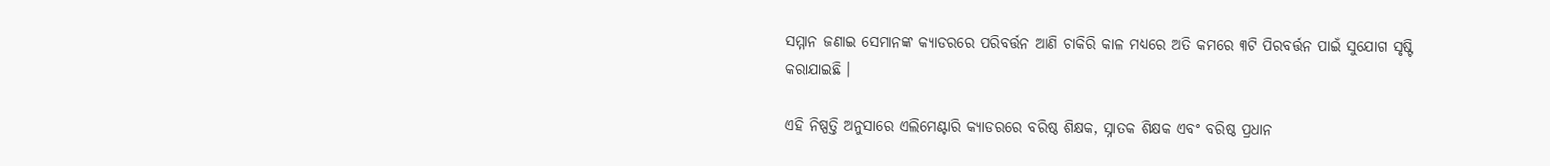ସମ୍ମାନ ଜଣାଇ ସେମାନଙ୍କ କ୍ୟାଡରରେ ପରିବର୍ତ୍ତନ ଆଣି ଚାକିରି କାଳ ମଧ୍ୟରେ ଅତି କମରେ ୩ଟି ପିରବର୍ତ୍ତନ ପାଇଁ ସୁଯୋଗ ସୃଷ୍ଟି କରାଯାଇଛି ।

ଏହି ନିଷ୍ପତ୍ତି ଅନୁସାରେ ଏଲିମେଣ୍ଟାରି କ୍ୟାଡରରେ ବରିଷ୍ଠ ଶିକ୍ଷକ, ସ୍ନାତକ ଶିକ୍ଷକ ଏବଂ ବରିଷ୍ଠ ପ୍ରଧାନ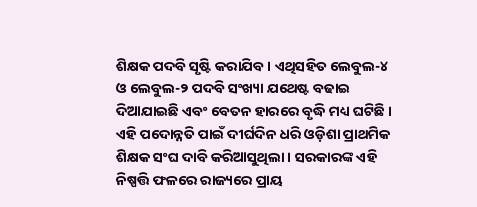ଶିକ୍ଷକ ପଦବି ସୃଷ୍ଟି କରାଯିବ । ଏଥିସହିତ ଲେବୁଲ-୪ ଓ ଲେବୁଲ-୨ ପଦବି ସଂଖ୍ୟା ଯଥେଷ୍ଟ ବଢାଇ ଦିଆଯାଇଛି ଏବଂ ବେତନ ହାରରେ ବୃଦ୍ଧି ମଧ୍ୟ ଘଟିଛି । ଏହି ପଦୋନ୍ନତି ପାଇଁ ଦୀର୍ଘଦିନ ଧରି ଓଡ଼ିଶା ପ୍ରାଥମିକ ଶିକ୍ଷକ ସଂଘ ଦାବି କରିଆସୁଥିଲା । ସରକାରଙ୍କ ଏହି ନିଷ୍ପତ୍ତି ଫଳରେ ରାଜ୍ୟରେ ପ୍ରାୟ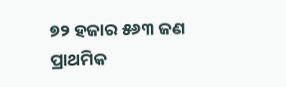୭୨ ହଜାର ୫୬୩ ଜଣ ପ୍ରାଥମିକ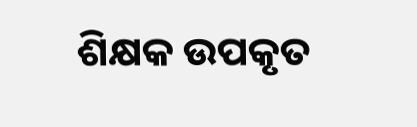ଶିକ୍ଷକ ଉପକୃତ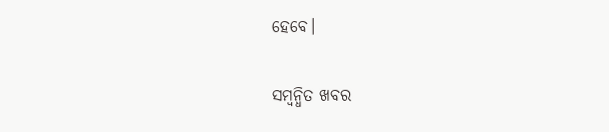ହେବେ।

ସମ୍ବନ୍ଧିତ ଖବର